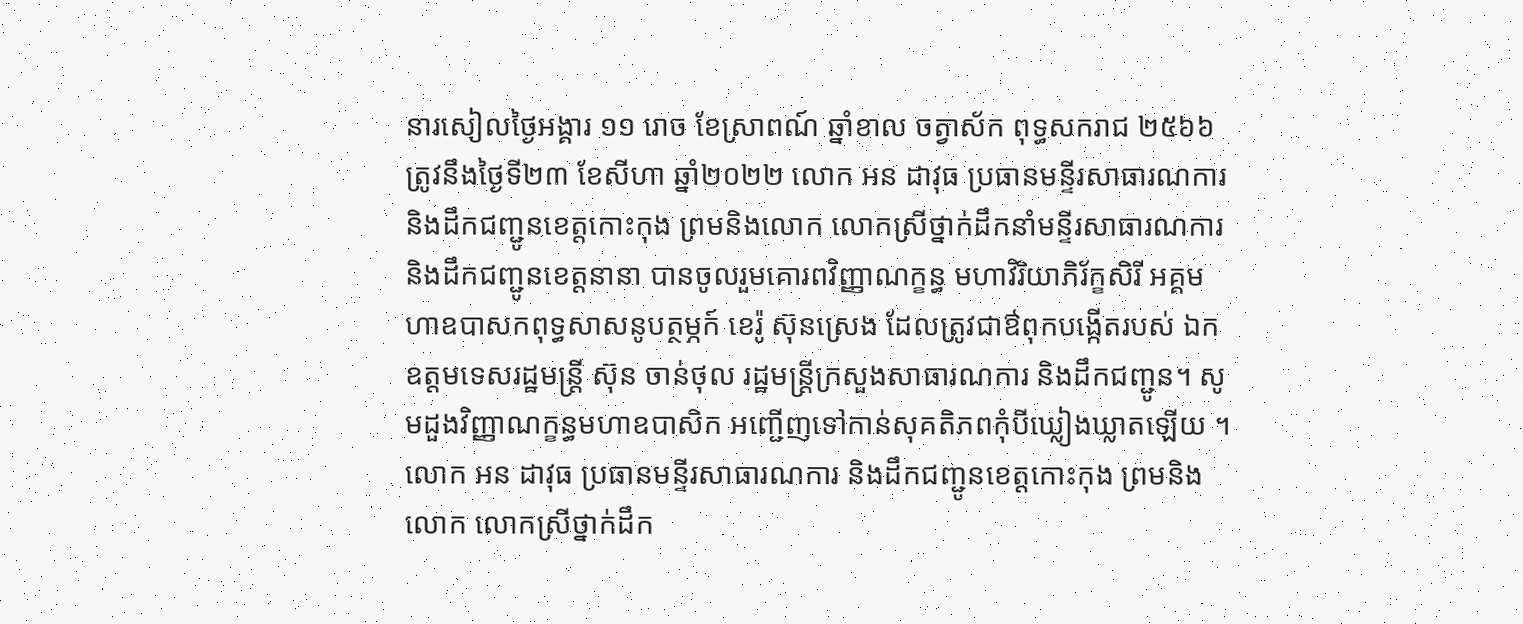នារសៀលថ្ងៃអង្គារ ១១ រោច ខែស្រាពណ៍ ឆ្នាំខាល ចត្វាស័ក ពុទ្ធសករាជ ២៥៦៦ ត្រូវនឹងថ្ងៃទី២៣ ខែសីហា ឆ្នាំ២០២២ លោក អន ដាវុធ ប្រធានមន្ទីរសាធារណការ និងដឹកជញ្ជូនខេត្តកោះកុង ព្រមនិងលោក លោកស្រីថ្នាក់ដឹកនាំមន្ទីរសាធារណការ និងដឹកជញ្ជូនខេត្តនានា បានចូលរួមគោរពវិញ្ញាណក្ខន្ធ មហាវិរិយាភិរ័ក្ខសិរី អគ្គមហាឧបាសកពុទ្ធសាសនូបត្ថម្ភក៍ ខេរ៉ូ ស៊ុនស្រេង ដែលត្រូវជាឳពុកបង្កើតរបស់ ឯកឧត្តមទេសរដ្ឋមន្ត្រី ស៊ុន ចាន់ថុល រដ្ឋមន្រ្តីក្រសួងសាធារណការ និងដឹកជញ្ជូន។ សូមដួងវិញ្ញាណក្ខន្ធមហាឧបាសិក អញ្ជើញទៅកាន់សុគតិភពកុំបីឃ្លៀងឃ្លាតឡើយ ។
លោក អន ដាវុធ ប្រធានមន្ទីរសាធារណការ និងដឹកជញ្ជូនខេត្តកោះកុង ព្រមនិងលោក លោកស្រីថ្នាក់ដឹក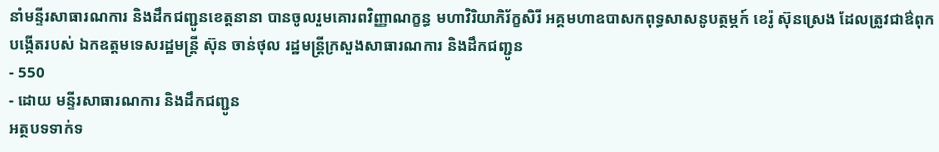នាំមន្ទីរសាធារណការ និងដឹកជញ្ជូនខេត្តនានា បានចូលរួមគោរពវិញ្ញាណក្ខន្ធ មហាវិរិយាភិរ័ក្ខសិរី អគ្គមហាឧបាសកពុទ្ធសាសនូបត្ថម្ភក៍ ខេរ៉ូ ស៊ុនស្រេង ដែលត្រូវជាឳពុកបង្កើតរបស់ ឯកឧត្តមទេសរដ្ឋមន្ត្រី ស៊ុន ចាន់ថុល រដ្ឋមន្រ្តីក្រសួងសាធារណការ និងដឹកជញ្ជូន
- 550
- ដោយ មន្ទីរសាធារណការ និងដឹកជញ្ជូន
អត្ថបទទាក់ទ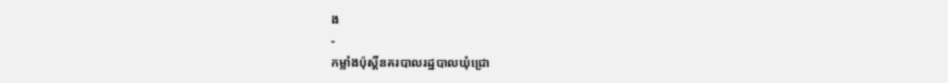ង
-
កម្លាំងប៉ុស្តិ៍នគរបាលរដ្ឋបាលឃុំជ្រោ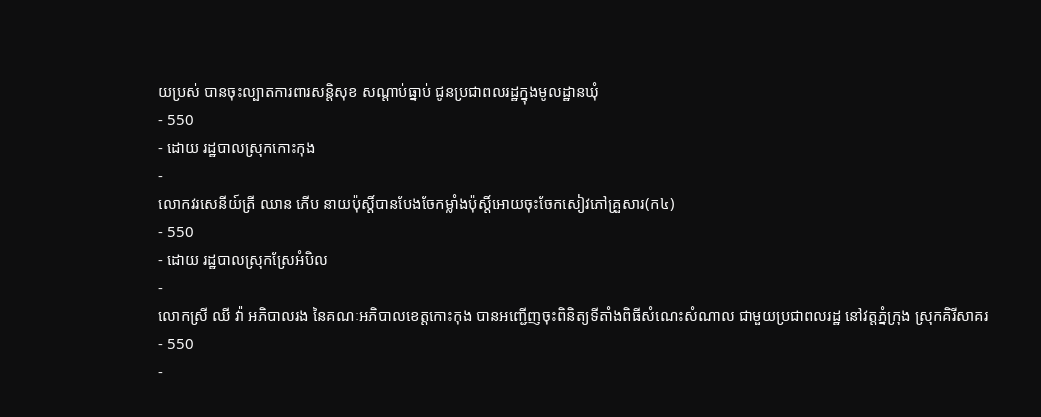យប្រស់ បានចុះល្បាតការពារសន្តិសុខ សណ្តាប់ធ្នាប់ ជូនប្រជាពលរដ្ឋក្នុងមូលដ្ឋានឃុំ
- 550
- ដោយ រដ្ឋបាលស្រុកកោះកុង
-
លោកវរសេនីយ៍ត្រី ឈាន ភើប នាយប៉ុស្តិ៍បានបែងចែកម្លាំងប៉ុស្តិ៍អោយចុះចែកសៀវភៅគ្រួសារ(ក៤)
- 550
- ដោយ រដ្ឋបាលស្រុកស្រែអំបិល
-
លោកស្រី ឈី វ៉ា អភិបាលរង នៃគណៈអភិបាលខេត្តកោះកុង បានអញ្ជើញចុះពិនិត្យទីតាំងពិធីសំណេះសំណាល ជាមួយប្រជាពលរដ្ឋ នៅវត្តភ្នំក្រុង ស្រុកគិរីសាគរ
- 550
-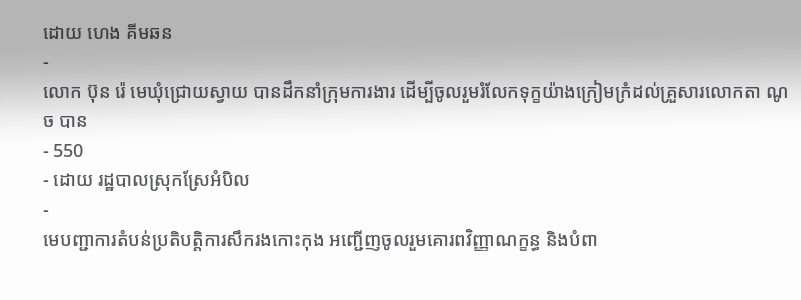ដោយ ហេង គីមឆន
-
លោក ប៊ុន រ៉េ មេឃុំជ្រោយស្វាយ បានដឹកនាំក្រុមការងារ ដើម្បីចូលរួមរំលែកទុក្ខយ៉ាងក្រៀមក្រំដល់គ្រួសារលោកតា ណូច បាន
- 550
- ដោយ រដ្ឋបាលស្រុកស្រែអំបិល
-
មេបញ្ជាការតំបន់ប្រតិបត្តិការសឹករងកោះកុង អញ្ជើញចូលរួមគោរពវិញ្ញាណក្ខន្ធ និងបំពា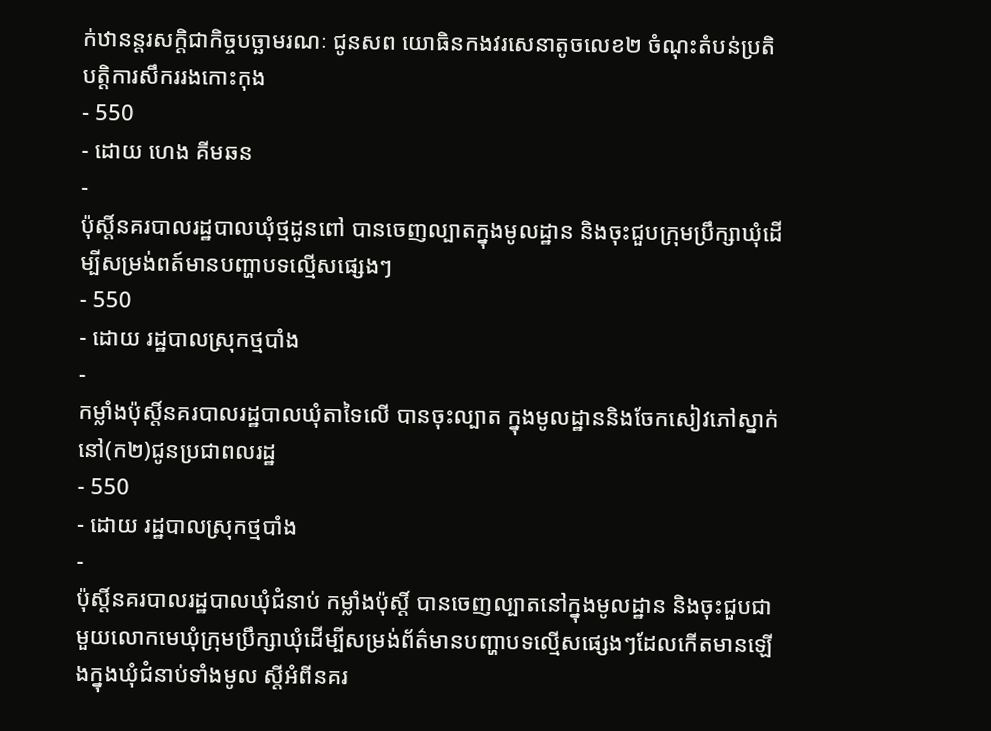ក់ឋានន្តរសក្តិជាកិច្ចបច្ឆាមរណៈ ជូនសព យោធិនកងវរសេនាតូចលេខ២ ចំណុះតំបន់ប្រតិបត្តិការសឹកររងកោះកុង
- 550
- ដោយ ហេង គីមឆន
-
ប៉ុស្តិ៍នគរបាលរដ្ឋបាលឃុំថ្មដូនពៅ បានចេញល្បាតក្នុងមូលដ្ឋាន និងចុះជួបក្រុមប្រឹក្សាឃុំដើម្បីសម្រង់ពត៍មានបញ្ហាបទល្មើសផ្សេងៗ
- 550
- ដោយ រដ្ឋបាលស្រុកថ្មបាំង
-
កម្លាំងប៉ុស្តិ៍នគរបាលរដ្ឋបាលឃុំតាទៃលើ បានចុះល្បាត ក្នុងមូលដ្ឋាននិងចែកសៀវភៅស្នាក់នៅ(ក២)ជូនប្រជាពលរដ្ឋ
- 550
- ដោយ រដ្ឋបាលស្រុកថ្មបាំង
-
ប៉ុស្ដិ៍នគរបាលរដ្ឋបាលឃុំជំនាប់ កម្លាំងប៉ុស្តិ៍ បានចេញល្បាតនៅក្នុងមូលដ្ឋាន និងចុះជួបជាមួយលោកមេឃុំក្រុមប្រឹក្សាឃុំដើម្បីសម្រង់ព័ត៌មានបញ្ហាបទល្មើសផ្សេងៗដែលកើតមានឡើងក្នុងឃុំជំនាប់ទាំងមូល ស្តីអំពីនគរ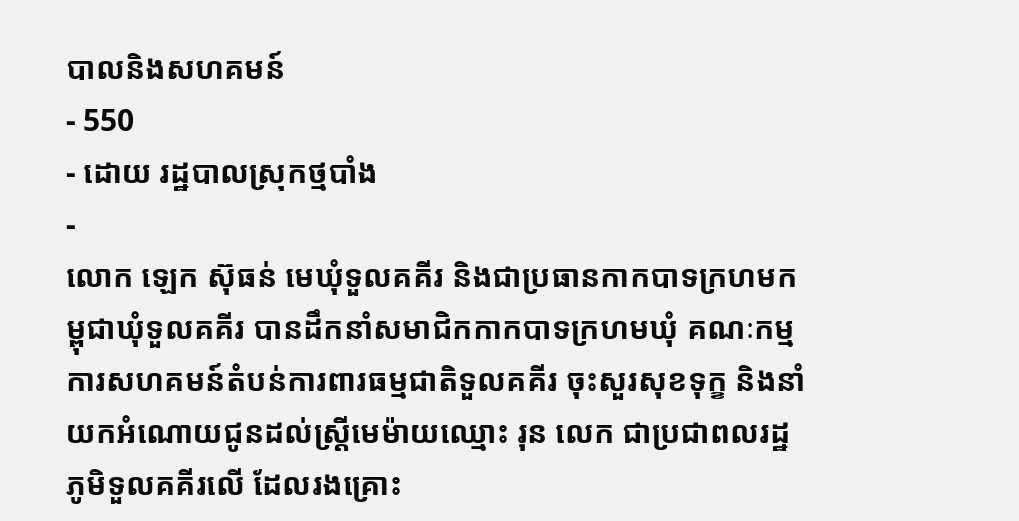បាលនិងសហគមន៍
- 550
- ដោយ រដ្ឋបាលស្រុកថ្មបាំង
-
លោក ឡេក ស៊ុធន់ មេឃុំទួលគគីរ និងជាប្រធានកាកបាទក្រហមកម្ពុជាឃុំទួលគគីរ បានដឹកនាំសមាជិកកាកបាទក្រហមឃុំ គណៈកម្មការសហគមន៍តំបន់ការពារធម្មជាតិទួលគគីរ ចុះសួរសុខទុក្ខ និងនាំយកអំណោយជូនដល់ស្ត្រីមេម៉ាយឈ្មោះ រុន លេក ជាប្រជាពលរដ្ឋភូមិទួលគគីរលើ ដែលរងគ្រោះ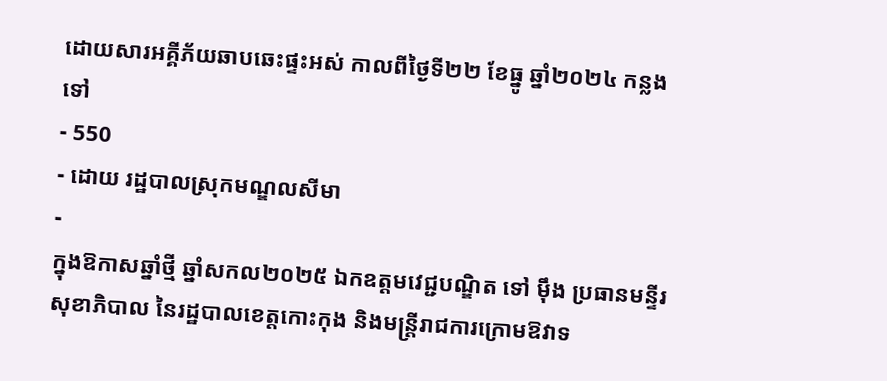ដោយសារអគ្គីភ័យឆាបឆេះផ្ទះអស់ កាលពីថ្ងៃទី២២ ខែធ្នូ ឆ្នាំ២០២៤ កន្លងទៅ
- 550
- ដោយ រដ្ឋបាលស្រុកមណ្ឌលសីមា
-
ក្នុងឱកាសឆ្នាំថ្មី ឆ្នាំសកល២០២៥ ឯកឧត្តមវេជ្ជបណ្ឌិត ទៅ ម៉ឹង ប្រធានមន្ទីរសុខាភិបាល នៃរដ្ឋបាលខេត្តកោះកុង និងមន្ត្រីរាជការក្រោមឱវាទ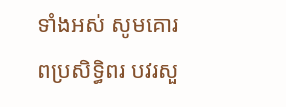ទាំងអស់ សូមគោរពប្រសិទ្ធិពរ បវរសួ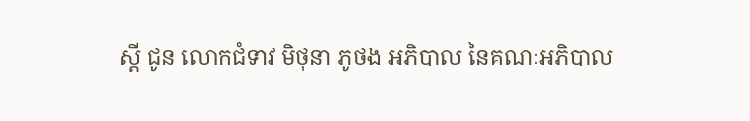ស្តី ជូន លោកជំទាវ មិថុនា ភូថង អភិបាល នៃគណៈអភិបាល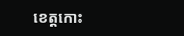ខេត្តកោះ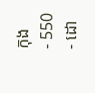កុង
- 550
- ដោ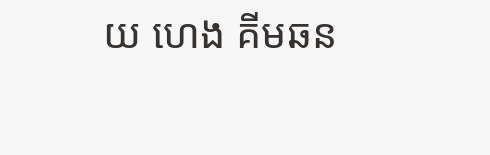យ ហេង គីមឆន